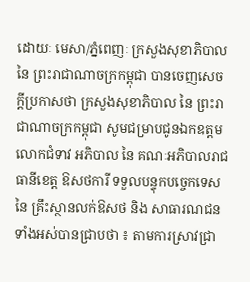ដោយៈ មេសា/ភ្នំពេញៈ ក្រសួងសុខាភិបាល នៃ ព្រះរាជាណាចក្រកម្ពុជា បានចេញសេចក្តីប្រកាសថា ក្រសួងសុខាភិបាល នៃ ព្រះរាជាណាចក្រកម្ពុជា សូមជម្រាបជូនឯកឧត្តម លោកជំទាវ អភិបាល នៃ គណៈអភិបាលរាជធានីខេត្ត ឱសថការី ទទួលបន្ទុកបច្ចេកទេស នៃ គ្រឹះស្ថានលក់ឱសថ និង សាធារណជនទាំងអស់បានជ្រាបថា ៖ តាមការស្រាវជ្រា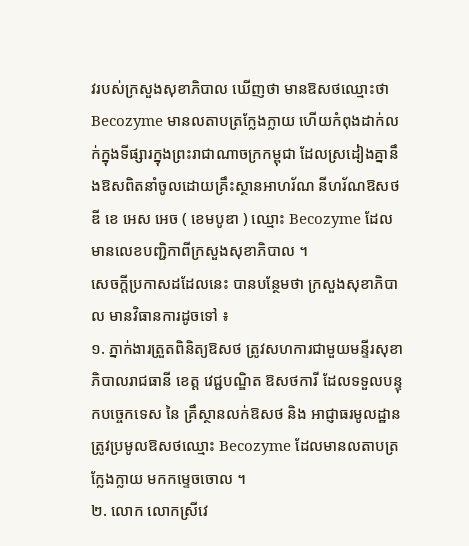វរបស់ក្រសួងសុខាភិបាល ឃើញថា មានឱសថឈ្មោះថា Becozyme មានលតាបត្រក្លែងក្លាយ ហើយកំពុងដាក់លក់ក្នុងទីផ្សារក្នុងព្រះរាជាណាចក្រកម្ពុជា ដែលស្រដៀងគ្នានឹងឱសពិតនាំចូលដោយគ្រឹះស្ថានអាហរ័ណ នីហរ័ណឱសថ ឌី ខេ អេស អេច ( ខេមបូឌា ) ឈ្មោះ Becozyme ដែលមានលេខបញ្ជិកាពីក្រសួងសុខាភិបាល ។
សេចក្តីប្រកាសដដែលនេះ បានបន្ថែមថា ក្រសួងសុខាភិបាល មានវិធានការដូចទៅ ៖
១. ភ្នាក់ងារត្រួតពិនិត្យឱសថ ត្រូវសហការជាមួយមន្ទីរសុខាភិបាលរាជធានី ខេត្ត វេជ្ជបណ្ឌិត ឱសថការី ដែលទទួលបន្ទុកបច្ចេកទេស នៃ គ្រឹស្ថានលក់ឱសថ និង អាជ្ញាធរមូលដ្ឋាន ត្រូវប្រមូលឱសថឈ្មោះ Becozyme ដែលមានលតាបត្រក្លែងក្លាយ មកកម្ទេចចោល ។
២. លោក លោកស្រីវេ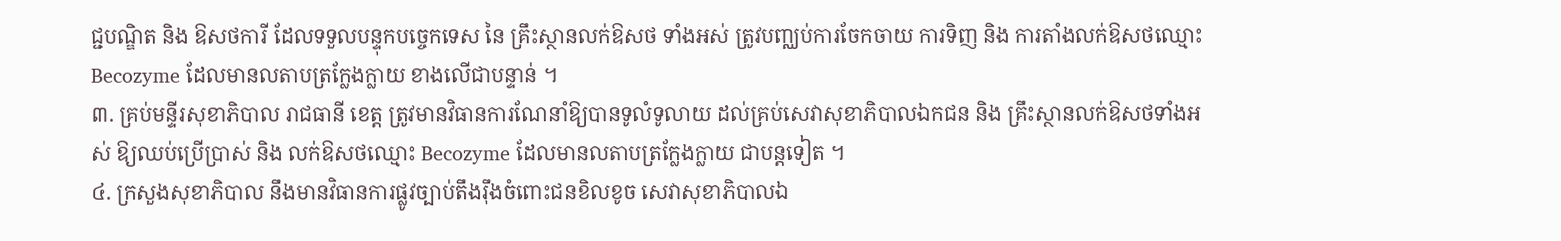ជ្ជបណ្ឌិត និង ឱសថការី ដែលទទួលបន្ទុកបច្ចេកទេស នៃ គ្រឹះស្ថានលក់ឱសថ ទាំងអស់ ត្រូវបញ្ឈប់ការចែកចាយ ការទិញ និង ការតាំងលក់ឱសថឈ្មោះ Becozyme ដែលមានលតាបត្រក្លែងក្លាយ ខាងលើជាបន្ទាន់ ។
៣. គ្រប់មន្ទីរសុខាភិបាល រាជធានី ខេត្ត ត្រូវមានវិធានការណែនាំឱ្យបានទូលំទូលាយ ដល់គ្រប់សេវាសុខាភិបាលឯកជន និង គ្រឹះស្ថានលក់ឱសថទាំងអស់ ឱ្យឈប់ប្រើប្រាស់ និង លក់ឱសថឈ្មោះ Becozyme ដែលមានលតាបត្រក្លែងក្លាយ ជាបន្តទៀត ។
៤. ក្រសួងសុខាភិបាល នឹងមានវិធានការផ្លូវច្បាប់តឹងរ៉ឹងចំពោះជនខិលខូច សេវាសុខាភិបាលឯ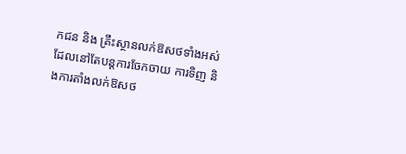កជន និង គ្រឹះស្ថានលក់ឱសថទាំងអស់ ដែលនៅតែបន្តការចែកចាយ ការទិញ និងការតាំងលក់ឱសថ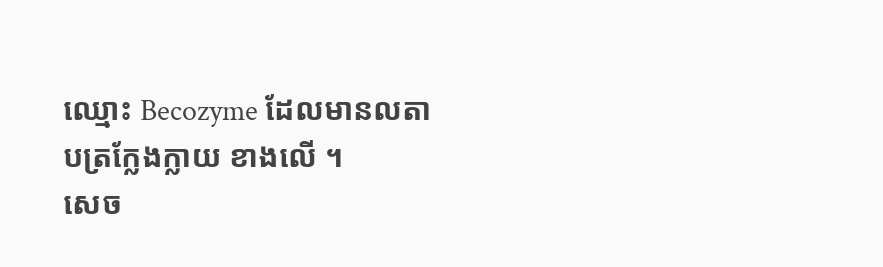ឈ្មោះ Becozyme ដែលមានលតាបត្រក្លែងក្លាយ ខាងលើ ។
សេច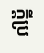ក្តីប្រ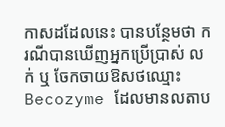កាសដដែលនេះ បានបន្ថែមថា ករណីបានឃើញអ្នកប្រើប្រាស់ លក់ ឬ ចែកចាយឱសថឈ្មោះ Becozyme ដែលមានលតាប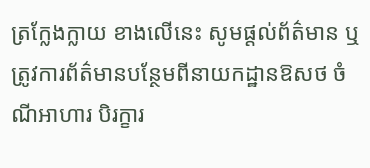ត្រក្លែងក្លាយ ខាងលើនេះ សូមផ្តល់ព័ត៌មាន ឬ ត្រូវការព័ត៌មានបន្ថែមពីនាយកដ្ឋានឱសថ ចំណីអាហារ បិរក្ខារ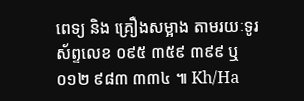ពេទ្យ និង គ្រឿងសម្អាង តាមរយៈទូរស័ព្ទលេខ ០៩៥ ៣៥៩ ៣៩៩ ឬ ០១២ ៩៨៣ ៣៣៤ ៕ Kh/Ha